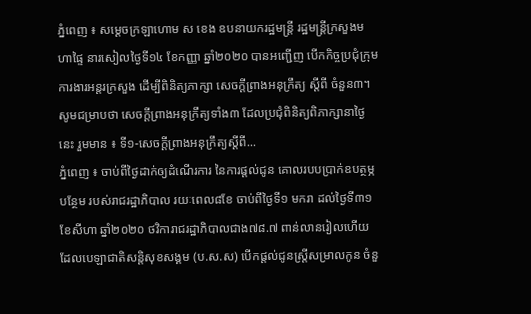ភ្នំពេញ ៖ សម្ដេចក្រឡាហោម ស ខេង ឧបនាយករដ្ឋមន្ត្រី រដ្ឋមន្ដ្រីក្រសួងមហាផ្ទៃ នារសៀលថ្ងៃទី១៤ ខែកញ្ញា ឆ្នាំ២០២០ បានអញ្ជើញ បើកកិច្ចប្រជុំក្រុមការងារអន្តរក្រសួង ដើម្បីពិនិត្យភាក្សា សេចក្ដីព្រាងអនុក្រឹត្យ ស្ដីពី ចំនួន៣។ សូមជម្រាបថា សេចក្ដីព្រាងអនុក្រឹត្យទាំង៣ ដែលប្រជុំពិនិត្យពិភាក្សានាថ្ងៃនេះ រួមមាន ៖ ទី១-សេចក្ដីព្រាងអនុក្រឹត្យស្ដីពី...
ភ្នំពេញ ៖ ចាប់ពីថ្ងៃដាក់ឲ្យដំណើរការ នៃការផ្តល់ជូន គោលរបបប្រាក់ឧបត្ថម្ភបន្ថែម របស់រាជរដ្ឋាភិបាល រយៈពេល៨ខែ ចាប់ពីថ្ងៃទី១ មករា ដល់ថ្ងៃទី៣១ ខែសីហា ឆ្នាំ២០២០ ថវិការាជរដ្ឋាភិបាលជាង៧៨.៧ ពាន់លានរៀលហើយ ដែលបេឡាជាតិសន្តិសុខសង្គម (ប.ស.ស) បើកផ្តល់ជូនស្រ្តីសម្រាលកូន ចំនួ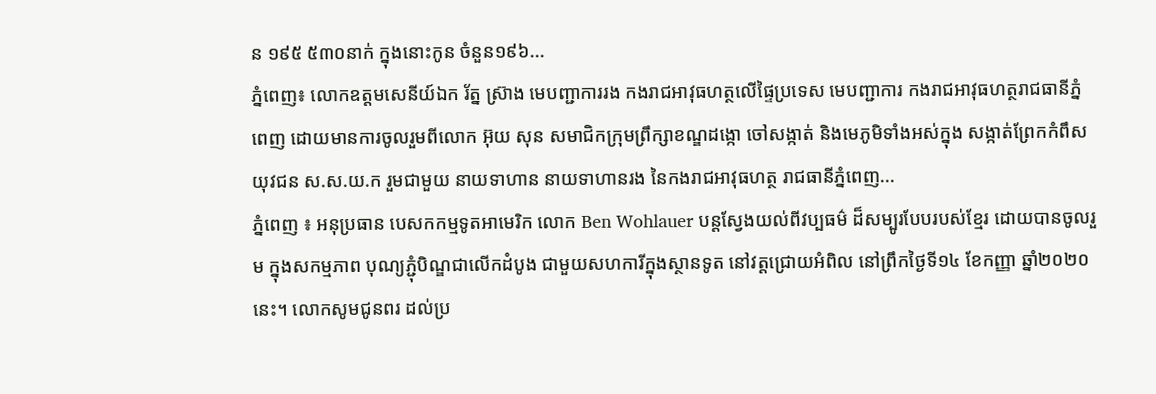ន ១៩៥ ៥៣០នាក់ ក្នុងនោះកូន ចំនួន១៩៦...
ភ្នំពេញ៖ លោកឧត្តមសេនីយ៍ឯក រ័ត្ន ស្រ៊ាង មេបញ្ជាការរង កងរាជអាវុធហត្ថលើផ្ទៃប្រទេស មេបញ្ជាការ កងរាជអាវុធហត្ថរាជធានីភ្នំពេញ ដោយមានការចូលរួមពីលោក អ៊ុយ សុន សមាជិកក្រុមព្រឹក្សាខណ្ឌដង្កោ ចៅសង្កាត់ និងមេភូមិទាំងអស់ក្នុង សង្កាត់ព្រែកកំពឹស យុវជន ស.ស.យ.ក រួមជាមួយ នាយទាហាន នាយទាហានរង នៃកងរាជអាវុធហត្ថ រាជធានីភ្នំពេញ...
ភ្នំពេញ ៖ អនុប្រធាន បេសកកម្មទូតអាមេរិក លោក Ben Wohlauer បន្តស្វែងយល់ពីវប្បធម៌ ដ៏សម្បូរបែបរបស់ខ្មែរ ដោយបានចូលរួម ក្នុងសកម្មភាព បុណ្យភ្ជុំបិណ្ឌជាលើកដំបូង ជាមួយសហការីក្នុងស្ថានទូត នៅវត្តជ្រោយអំពិល នៅព្រឹកថ្ងៃទី១៤ ខែកញ្ញា ឆ្នាំ២០២០នេះ។ លោកសូមជូនពរ ដល់ប្រ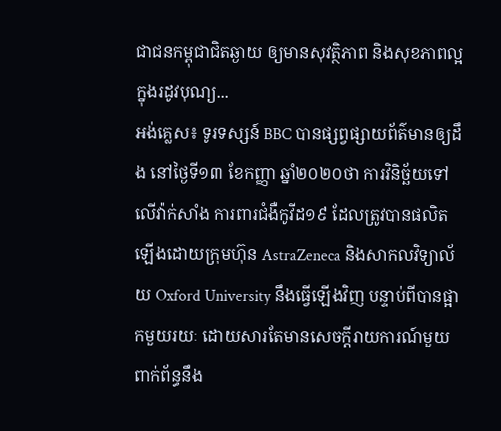ជាជនកម្ពុជាជិតឆ្ងាយ ឲ្យមានសុវត្ថិភាព និងសុខភាពល្អ ក្នុងរដូវបុណ្យ...
អង់គ្លេស៖ ទូរទស្សន៍ BBC បានផ្សព្វផ្សាយព័ត៌មានឲ្យដឹង នៅថ្ងៃទី១៣ ខែកញ្ញា ឆ្នាំ២០២០ថា ការវិនិច្ឆ័យទៅលើវ៉ាក់សាំង ការពារជំងឺកូវីដ១៩ ដែលត្រូវបានផលិតឡើងដោយក្រុមហ៊ុន AstraZeneca និងសាកលវិទ្យាល័យ Oxford University នឹងធ្វើឡើងវិញ បន្ទាប់ពីបានផ្អាកមួយរយៈ ដោយសារតែមានសេចក្តីរាយការណ៍មួយ ពាក់ព័ន្ធនឹង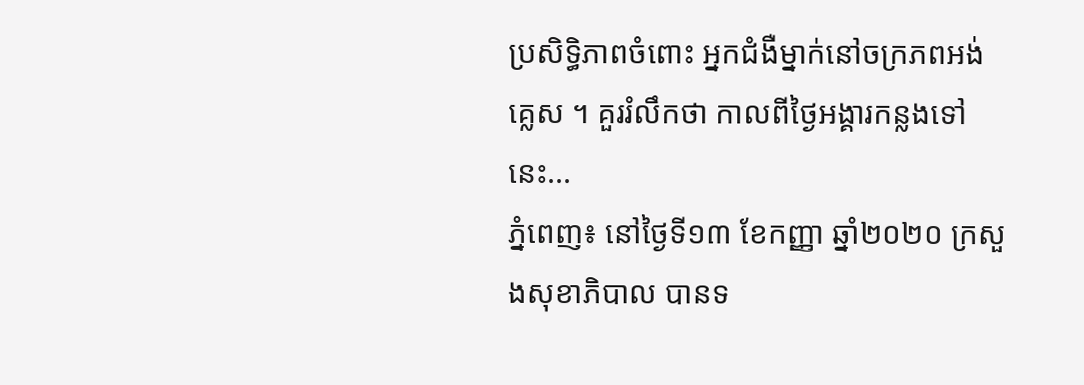ប្រសិទ្ធិភាពចំពោះ អ្នកជំងឺម្នាក់នៅចក្រភពអង់គ្លេស ។ គួររំលឹកថា កាលពីថ្ងៃអង្គារកន្លងទៅនេះ...
ភ្នំពេញ៖ នៅថ្ងៃទី១៣ ខែកញ្ញា ឆ្នាំ២០២០ ក្រសួងសុខាភិបាល បានទ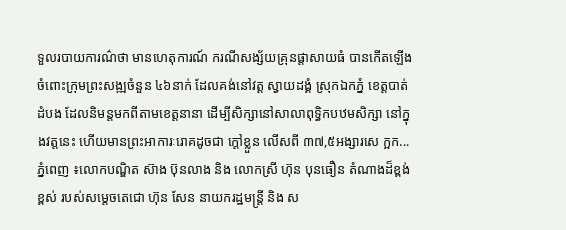ទួលរបាយការណ៌ថា មានហេតុការណ៍ ករណីសង្ស័យគ្រុនផ្តាសាយធំ បានកើតឡើងចំពោះក្រុមព្រះសង្ឍចំនួន ៤៦នាក់ ដែលគង់នៅវត្ត ស្វាយដង្គំ ស្រុកឯកភ្នំ ខេត្តបាត់ដំបង ដែលនិមន្តមកពីតាមខេត្តនានា ដើម្បីសិក្សានៅសាលាពុទ្ធិកបឋមសិក្សា នៅក្នុងវត្តនេះ ហើយមានព្រះអាការៈរោគដូចជា ក្តៅខ្លួន លើសពី ៣៧,៥អង្សារសេ ក្អក...
ភ្នំពេញ ៖លោកបណ្ឌិត ស៊ាង ប៊ុនលាង និង លោកស្រី ហ៊ុន បុនធឿន តំណាងដ៏ខ្ពង់ខ្ពស់ របស់សម្តេចតេជោ ហ៊ុន សែន នាយករដ្ឋមន្ត្រី និង ស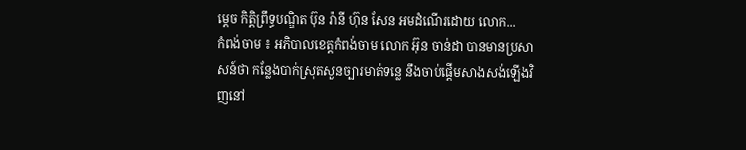ម្ដេច កិត្តិព្រឹទ្ធបណ្ឌិត ប៊ុន រ៉ានី ហ៊ុន សែន អមដំណើរដោយ លោក...
កំពង់ចាម ៖ អភិបាលខេត្តកំពង់ចាម លោក អ៊ុន ចាន់ដា បានមានប្រសាសន៍ថា កន្លែងបាក់ស្រុតសួនច្បារមាត់ទន្លេ នឹងចាប់ផ្ដើមសាងសង់ឡើងវិញនៅ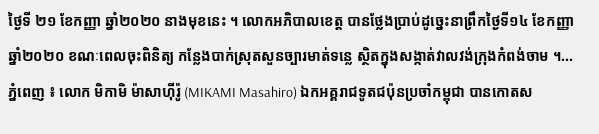ថ្ងៃទី ២១ ខែកញ្ញា ឆ្នាំ២០២០ នាងមុខនេះ ។ លោកអភិបាលខេត្ត បានថ្លែងប្រាប់ដូច្នេះនាព្រឹកថ្ងៃទី១៤ ខែកញ្ញា ឆ្នាំ២០២០ ខណៈពេលចុះពិនិត្យ កន្លែងបាក់ស្រុតសួនច្បារមាត់ទន្លេ ស្ថិតក្នុងសង្កាត់វាលវង់ក្រុងកំពង់ចាម ។...
ភ្នំពេញ ៖ លោក មិកាមិ ម៉ាសាហ៊ីរ៉ូ (MIKAMI Masahiro) ឯកអគ្គរាជទូតជប៉ុនប្រចាំកម្ពុជា បានកោតស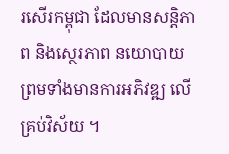រសើរកម្ពុជា ដែលមានសន្ដិភាព និងស្ថេរភាព នយោបាយ ព្រមទាំងមានការអភិវឌ្ឍ លើគ្រប់វិស័យ ។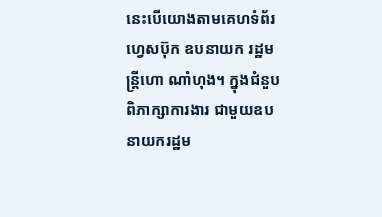នេះបើយោងតាមគេហទំព័រហ្វេសប៊ុក ឧបនាយក រដ្ឋមន្ត្រីហោ ណាំហុង។ ក្នុងជំនួបពិភាក្សាការងារ ជាមួយឧបនាយករដ្ឋម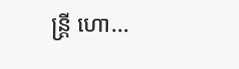ន្ត្រី ហោ...